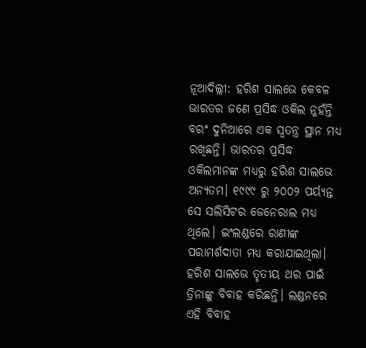ନୂଆଦିଲ୍ଲୀ: ହରିଶ ସାଲଭେ କେବଳ ଭାରତର ଜଣେ ପ୍ରସିଦ୍ଧ ଓକିଲ ନୁହଁନ୍ତି ବରଂ ଦୁନିଆରେ ଏକ ସ୍ୱତନ୍ତ୍ର ସ୍ଥାନ ମଧ୍ୟ ରଖିଛନ୍ତି। ଭାରତର ପ୍ରସିଦ୍ଧ ଓକିଲମାନଙ୍କ ମଧ୍ୟରୁ ହରିଶ ସାଲଭେ ଅନ୍ୟତମ। ୧୯୯୯ ରୁ ୨୦୦୨ ପର୍ୟ୍ୟନ୍ତ ସେ ସଲିସିଟର ଜେନେରାଲ ମଧ୍ୟ ଥିଲେ। ଇଂଲଣ୍ଡରେ ରାଣୀଙ୍କ ପରାମର୍ଶଦାତା ମଧ୍ୟ କରାଯାଇଥିଲା।
ହରିଶ ସାଲଭେ ତୃତୀୟ ଥର ପାଇଁ ତ୍ରିନାଙ୍କୁ ବିବାହ କରିଛନ୍ତି। ଲଣ୍ଡନରେ ଏହି ବିବାହ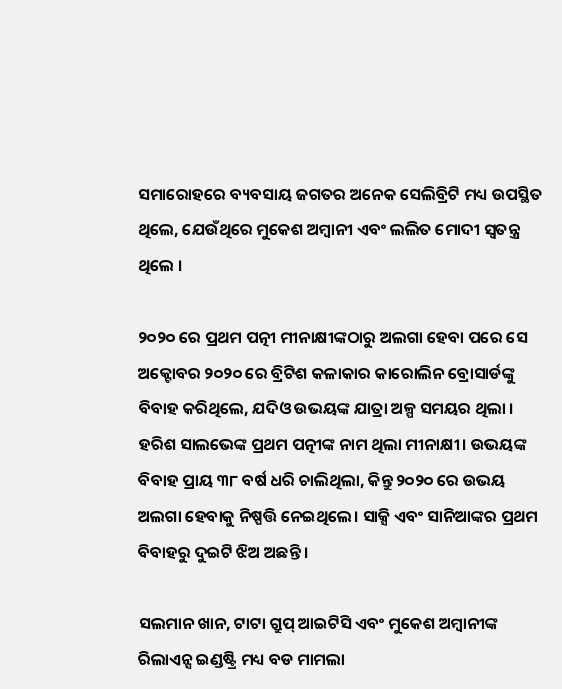ସମାରୋହରେ ବ୍ୟବସାୟ ଜଗତର ଅନେକ ସେଲିବ୍ରିଟି ମଧ୍ୟ ଉପସ୍ଥିତ ଥିଲେ, ଯେଉଁଥିରେ ମୁକେଶ ଅମ୍ବାନୀ ଏବଂ ଲଲିତ ମୋଦୀ ସ୍ୱତନ୍ତ୍ର ଥିଲେ ।

୨୦୨୦ ରେ ପ୍ରଥମ ପତ୍ନୀ ମୀନାକ୍ଷୀଙ୍କଠାରୁ ଅଲଗା ହେବା ପରେ ସେ ଅକ୍ଟୋବର ୨୦୨୦ ରେ ବ୍ରିଟିଶ କଳାକାର କାରୋଲିନ ବ୍ରୋସାର୍ଡଙ୍କୁ ବିବାହ କରିଥିଲେ, ଯଦିଓ ଉଭୟଙ୍କ ଯାତ୍ରା ଅଳ୍ପ ସମୟର ଥିଲା ।
ହରିଶ ସାଲଭେଙ୍କ ପ୍ରଥମ ପତ୍ନୀଙ୍କ ନାମ ଥିଲା ମୀନାକ୍ଷୀ। ଉଭୟଙ୍କ ବିବାହ ପ୍ରାୟ ୩୮ ବର୍ଷ ଧରି ଚାଲିଥିଲା, କିନ୍ତୁ ୨୦୨୦ ରେ ଉଭୟ ଅଲଗା ହେବାକୁ ନିଷ୍ପତ୍ତି ନେଇଥିଲେ। ସାକ୍ସି ଏବଂ ସାନିଆଙ୍କର ପ୍ରଥମ ବିବାହରୁ ଦୁଇଟି ଝିଅ ଅଛନ୍ତି ।

ସଲମାନ ଖାନ, ଟାଟା ଗ୍ରୁପ୍ ଆଇଟିସି ଏବଂ ମୁକେଶ ଅମ୍ବାନୀଙ୍କ ରିଲାଏନ୍ସ ଇଣ୍ଡଷ୍ଟ୍ରି ମଧ୍ୟ ବଡ ମାମଲା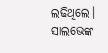ଲଢିଥିଲେ। ସାଲଭେଙ୍କ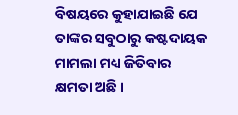ବିଷୟରେ କୁହାଯାଇଛି ଯେ ତାଙ୍କର ସବୁଠାରୁ କଷ୍ଟଦାୟକ ମାମଲା ମଧ୍ୟ ଜିତିବାର କ୍ଷମତା ଅଛି ।